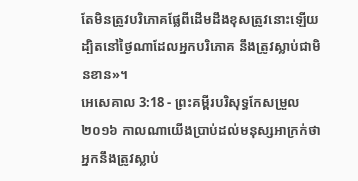តែមិនត្រូវបរិភោគផ្លែពីដើមដឹងខុសត្រូវនោះឡើយ ដ្បិតនៅថ្ងៃណាដែលអ្នកបរិភោគ នឹងត្រូវស្លាប់ជាមិនខាន»។
អេសេគាល 3:18 - ព្រះគម្ពីរបរិសុទ្ធកែសម្រួល ២០១៦ កាលណាយើងប្រាប់ដល់មនុស្សអាក្រក់ថា អ្នកនឹងត្រូវស្លាប់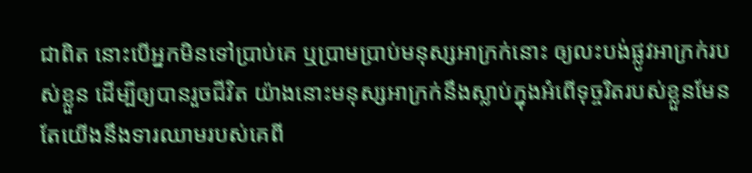ជាពិត នោះបើអ្នកមិនទៅប្រាប់គេ ឬប្រាមប្រាប់មនុស្សអាក្រក់នោះ ឲ្យលះបង់ផ្លូវអាក្រក់របស់ខ្លួន ដើម្បីឲ្យបានរួចជីវិត យ៉ាងនោះមនុស្សអាក្រក់នឹងស្លាប់ក្នុងអំពើទុច្ចរិតរបស់ខ្លួនមែន តែយើងនឹងទារឈាមរបស់គេពី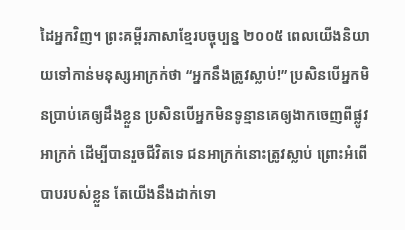ដៃអ្នកវិញ។ ព្រះគម្ពីរភាសាខ្មែរបច្ចុប្បន្ន ២០០៥ ពេលយើងនិយាយទៅកាន់មនុស្សអាក្រក់ថា “អ្នកនឹងត្រូវស្លាប់!” ប្រសិនបើអ្នកមិនប្រាប់គេឲ្យដឹងខ្លួន ប្រសិនបើអ្នកមិនទូន្មានគេឲ្យងាកចេញពីផ្លូវអាក្រក់ ដើម្បីបានរួចជីវិតទេ ជនអាក្រក់នោះត្រូវស្លាប់ ព្រោះអំពើបាបរបស់ខ្លួន តែយើងនឹងដាក់ទោ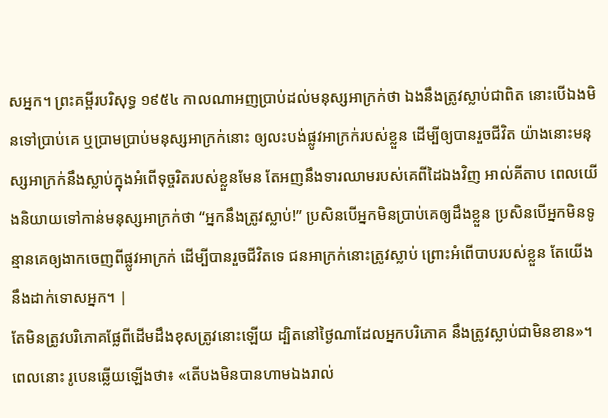សអ្នក។ ព្រះគម្ពីរបរិសុទ្ធ ១៩៥៤ កាលណាអញប្រាប់ដល់មនុស្សអាក្រក់ថា ឯងនឹងត្រូវស្លាប់ជាពិត នោះបើឯងមិនទៅប្រាប់គេ ឬប្រាមប្រាប់មនុស្សអាក្រក់នោះ ឲ្យលះបង់ផ្លូវអាក្រក់របស់ខ្លួន ដើម្បីឲ្យបានរួចជីវិត យ៉ាងនោះមនុស្សអាក្រក់នឹងស្លាប់ក្នុងអំពើទុច្ចរិតរបស់ខ្លួនមែន តែអញនឹងទារឈាមរបស់គេពីដៃឯងវិញ អាល់គីតាប ពេលយើងនិយាយទៅកាន់មនុស្សអាក្រក់ថា “អ្នកនឹងត្រូវស្លាប់!” ប្រសិនបើអ្នកមិនប្រាប់គេឲ្យដឹងខ្លួន ប្រសិនបើអ្នកមិនទូន្មានគេឲ្យងាកចេញពីផ្លូវអាក្រក់ ដើម្បីបានរួចជីវិតទេ ជនអាក្រក់នោះត្រូវស្លាប់ ព្រោះអំពើបាបរបស់ខ្លួន តែយើងនឹងដាក់ទោសអ្នក។ |
តែមិនត្រូវបរិភោគផ្លែពីដើមដឹងខុសត្រូវនោះឡើយ ដ្បិតនៅថ្ងៃណាដែលអ្នកបរិភោគ នឹងត្រូវស្លាប់ជាមិនខាន»។
ពេលនោះ រូបេនឆ្លើយឡើងថា៖ «តើបងមិនបានហាមឯងរាល់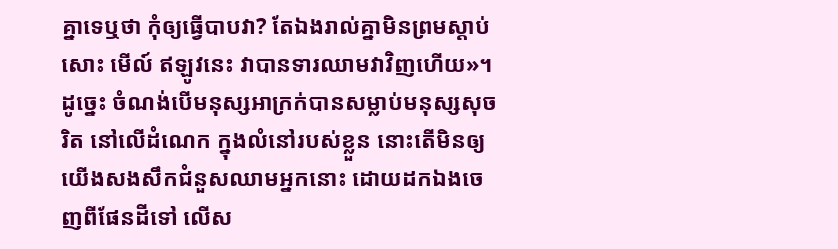គ្នាទេឬថា កុំឲ្យធ្វើបាបវា? តែឯងរាល់គ្នាមិនព្រមស្តាប់សោះ មើល៍ ឥឡូវនេះ វាបានទារឈាមវាវិញហើយ»។
ដូច្នេះ ចំណង់បើមនុស្សអាក្រក់បានសម្លាប់មនុស្សសុចរិត នៅលើដំណេក ក្នុងលំនៅរបស់ខ្លួន នោះតើមិនឲ្យយើងសងសឹកជំនួសឈាមអ្នកនោះ ដោយដកឯងចេញពីផែនដីទៅ លើស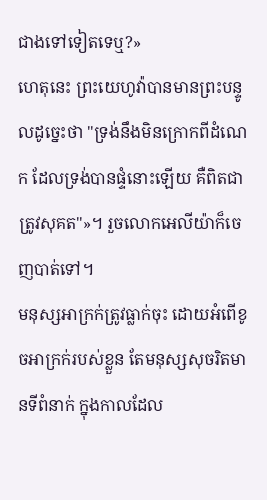ជាងទៅទៀតទេឬ?»
ហេតុនេះ ព្រះយេហូវ៉ាបានមានព្រះបន្ទូលដូច្នេះថា "ទ្រង់នឹងមិនក្រោកពីដំណេក ដែលទ្រង់បានផ្ទំនោះឡើយ គឺពិតជាត្រូវសុគត"»។ រួចលោកអេលីយ៉ាក៏ចេញបាត់ទៅ។
មនុស្សអាក្រក់ត្រូវធ្លាក់ចុះ ដោយអំពើខូចអាក្រក់របស់ខ្លួន តែមនុស្សសុចរិតមានទីពំនាក់ ក្នុងកាលដែល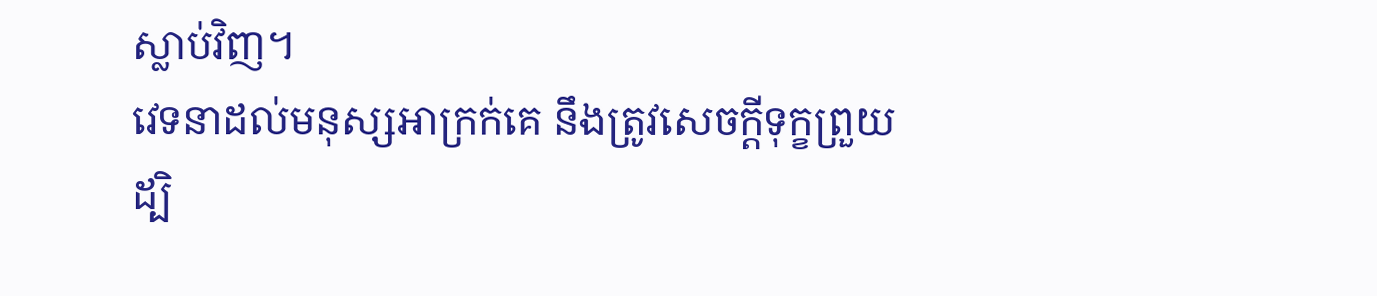ស្លាប់វិញ។
វេទនាដល់មនុស្សអាក្រក់គេ នឹងត្រូវសេចក្ដីទុក្ខព្រួយ ដ្បិ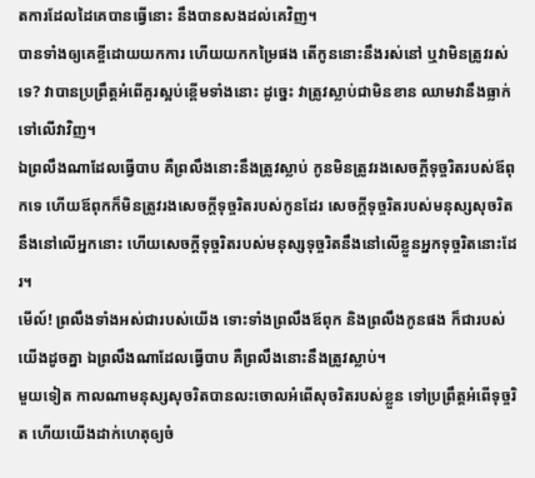តការដែលដៃគេបានធ្វើនោះ នឹងបានសងដល់គេវិញ។
បានទាំងឲ្យគេខ្ចីដោយយកការ ហើយយកកម្រៃផង តើកូននោះនឹងរស់នៅ ឬវាមិនត្រូវរស់ទេ? វាបានប្រព្រឹត្តអំពើគួរស្អប់ខ្ពើមទាំងនោះ ដូច្នេះ វាត្រូវស្លាប់ជាមិនខាន ឈាមវានឹងធ្លាក់ទៅលើវាវិញ។
ឯព្រលឹងណាដែលធ្វើបាប គឺព្រលឹងនោះនឹងត្រូវស្លាប់ កូនមិនត្រូវរងសេចក្ដីទុច្ចរិតរបស់ឪពុកទេ ហើយឪពុកក៏មិនត្រូវរងសេចក្ដីទុច្ចរិតរបស់កូនដែរ សេចក្ដីទុច្ចរិតរបស់មនុស្សសុចរិតនឹងនៅលើអ្នកនោះ ហើយសេចក្ដីទុច្ចរិតរបស់មនុស្សទុច្ចរិតនឹងនៅលើខ្លួនអ្នកទុច្ចរិតនោះដែរ។
មើល៍! ព្រលឹងទាំងអស់ជារបស់យើង ទោះទាំងព្រលឹងឪពុក និងព្រលឹងកូនផង ក៏ជារបស់យើងដូចគ្នា ឯព្រលឹងណាដែលធ្វើបាប គឺព្រលឹងនោះនឹងត្រូវស្លាប់។
មួយទៀត កាលណាមនុស្សសុចរិតបានលះចោលអំពើសុចរិតរបស់ខ្លួន ទៅប្រព្រឹត្តអំពើទុច្ចរិត ហើយយើងដាក់ហេតុឲ្យចំ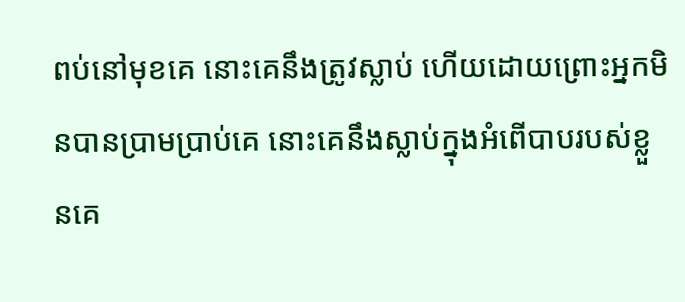ពប់នៅមុខគេ នោះគេនឹងត្រូវស្លាប់ ហើយដោយព្រោះអ្នកមិនបានប្រាមប្រាប់គេ នោះគេនឹងស្លាប់ក្នុងអំពើបាបរបស់ខ្លួនគេ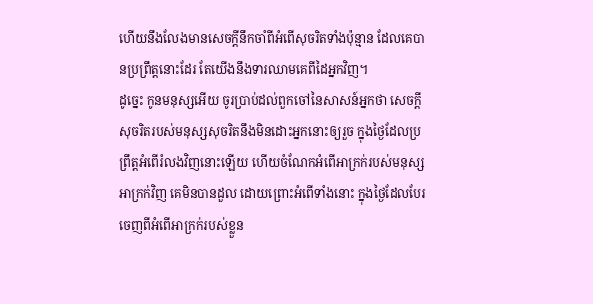ហើយនឹងលែងមានសេចក្ដីនឹកចាំពីអំពើសុចរិតទាំងប៉ុន្មាន ដែលគេបានប្រព្រឹត្តនោះដែរ តែយើងនឹងទារឈាមគេពីដៃអ្នកវិញ។
ដូច្នេះ កូនមនុស្សអើយ ចូរប្រាប់ដល់ពួកចៅនៃសាសន៍អ្នកថា សេចក្ដីសុចរិតរបស់មនុស្សសុចរិតនឹងមិនដោះអ្នកនោះឲ្យរួច ក្នុងថ្ងៃដែលប្រព្រឹត្តអំពើរំលងវិញនោះឡើយ ហើយចំណែកអំពើអាក្រក់របស់មនុស្សអាក្រក់វិញ គេមិនបានដួល ដោយព្រោះអំពើទាំងនោះ ក្នុងថ្ងៃដែលបែរចេញពីអំពើអាក្រក់របស់ខ្លួន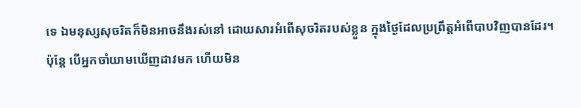ទេ ឯមនុស្សសុចរិតក៏មិនអាចនឹងរស់នៅ ដោយសារអំពើសុចរិតរបស់ខ្លួន ក្នុងថ្ងៃដែលប្រព្រឹត្តអំពើបាបវិញបានដែរ។
ប៉ុន្តែ បើអ្នកចាំយាមឃើញដាវមក ហើយមិន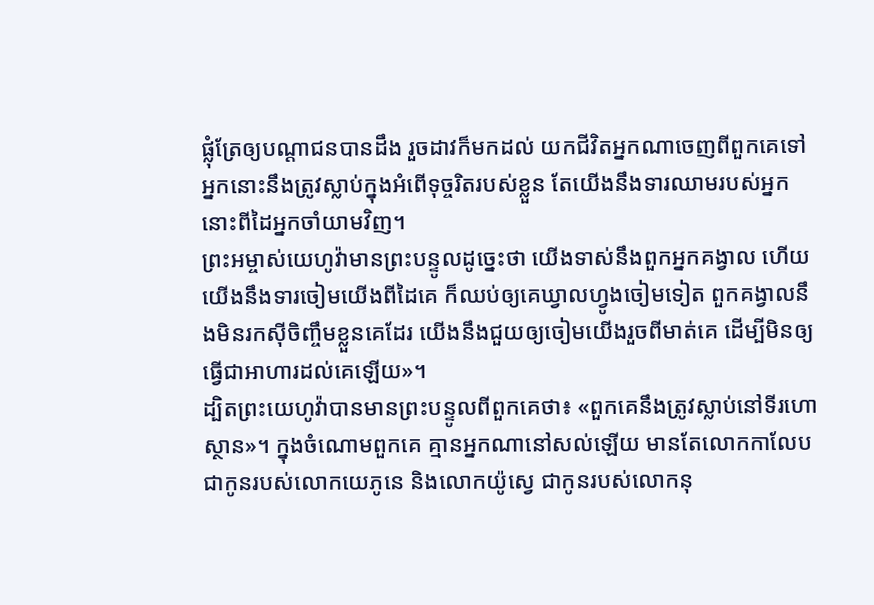ផ្លុំត្រែឲ្យបណ្ដាជនបានដឹង រួចដាវក៏មកដល់ យកជីវិតអ្នកណាចេញពីពួកគេទៅ អ្នកនោះនឹងត្រូវស្លាប់ក្នុងអំពើទុច្ចរិតរបស់ខ្លួន តែយើងនឹងទារឈាមរបស់អ្នកនោះពីដៃអ្នកចាំយាមវិញ។
ព្រះអម្ចាស់យេហូវ៉ាមានព្រះបន្ទូលដូច្នេះថា យើងទាស់នឹងពួកអ្នកគង្វាល ហើយយើងនឹងទារចៀមយើងពីដៃគេ ក៏ឈប់ឲ្យគេឃ្វាលហ្វូងចៀមទៀត ពួកគង្វាលនឹងមិនរកស៊ីចិញ្ចឹមខ្លួនគេដែរ យើងនឹងជួយឲ្យចៀមយើងរួចពីមាត់គេ ដើម្បីមិនឲ្យធ្វើជាអាហារដល់គេឡើយ»។
ដ្បិតព្រះយេហូវ៉ាបានមានព្រះបន្ទូលពីពួកគេថា៖ «ពួកគេនឹងត្រូវស្លាប់នៅទីរហោស្ថាន»។ ក្នុងចំណោមពួកគេ គ្មានអ្នកណានៅសល់ឡើយ មានតែលោកកាលែប ជាកូនរបស់លោកយេភូនេ និងលោកយ៉ូស្វេ ជាកូនរបស់លោកនុ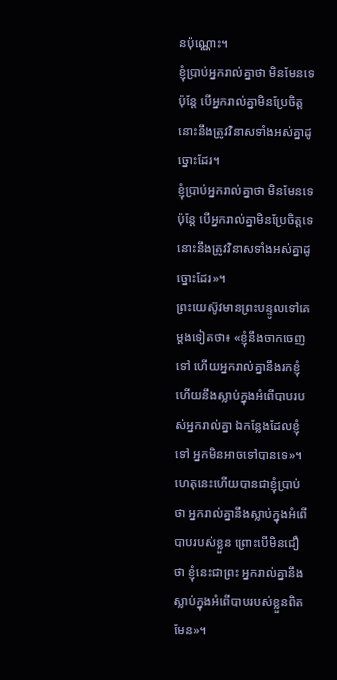នប៉ុណ្ណោះ។
ខ្ញុំប្រាប់អ្នករាល់គ្នាថា មិនមែនទេ ប៉ុន្តែ បើអ្នករាល់គ្នាមិនប្រែចិត្ត នោះនឹងត្រូវវិនាសទាំងអស់គ្នាដូច្នោះដែរ។
ខ្ញុំប្រាប់អ្នករាល់គ្នាថា មិនមែនទេ ប៉ុន្តែ បើអ្នករាល់គ្នាមិនប្រែចិត្តទេ នោះនឹងត្រូវវិនាសទាំងអស់គ្នាដូច្នោះដែរ»។
ព្រះយេស៊ូវមានព្រះបន្ទូលទៅគេម្តងទៀតថា៖ «ខ្ញុំនឹងចាកចេញទៅ ហើយអ្នករាល់គ្នានឹងរកខ្ញុំ ហើយនឹងស្លាប់ក្នុងអំពើបាបរបស់អ្នករាល់គ្នា ឯកន្លែងដែលខ្ញុំទៅ អ្នកមិនអាចទៅបានទេ»។
ហេតុនេះហើយបានជាខ្ញុំប្រាប់ថា អ្នករាល់គ្នានឹងស្លាប់ក្នុងអំពើបាបរបស់ខ្លួន ព្រោះបើមិនជឿថា ខ្ញុំនេះជាព្រះ អ្នករាល់គ្នានឹងស្លាប់ក្នុងអំពើបាបរបស់ខ្លួនពិតមែន»។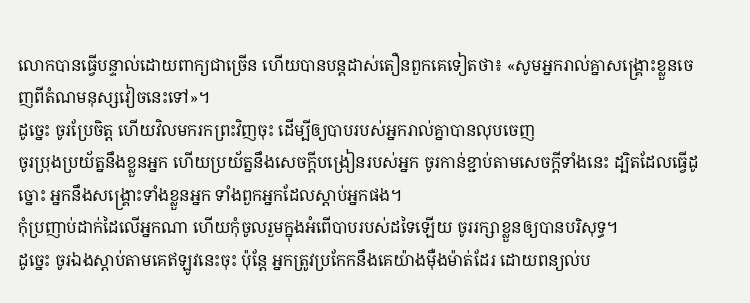លោកបានធ្វើបន្ទាល់ដោយពាក្យជាច្រើន ហើយបានបន្ដដាស់តឿនពួកគេទៀតថា៖ «សូមអ្នករាល់គ្នាសង្គ្រោះខ្លួនចេញពីតំណមនុស្សវៀចនេះទៅ»។
ដូច្នេះ ចូរប្រែចិត្ត ហើយវិលមករកព្រះវិញចុះ ដើម្បីឲ្យបាបរបស់អ្នករាល់គ្នាបានលុបចេញ
ចូរប្រុងប្រយ័ត្ននឹងខ្លួនអ្នក ហើយប្រយ័ត្ននឹងសេចក្ដីបង្រៀនរបស់អ្នក ចូរកាន់ខ្ជាប់តាមសេចក្ដីទាំងនេះ ដ្បិតដែលធ្វើដូច្នោះ អ្នកនឹងសង្គ្រោះទាំងខ្លួនអ្នក ទាំងពួកអ្នកដែលស្តាប់អ្នកផង។
កុំប្រញាប់ដាក់ដៃលើអ្នកណា ហើយកុំចូលរួមក្នុងអំពើបាបរបស់ដទៃឡើយ ចូររក្សាខ្លួនឲ្យបានបរិសុទ្ធ។
ដូច្នេះ ចូរឯងស្តាប់តាមគេឥឡូវនេះចុះ ប៉ុន្តែ អ្នកត្រូវប្រកែកនឹងគេយ៉ាងម៉ឺងម៉ាត់ដែរ ដោយពន្យល់ប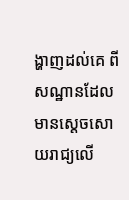ង្ហាញដល់គេ ពីសណ្ឋានដែលមានស្តេចសោយរាជ្យលើ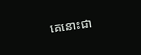គេនោះជា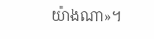យ៉ាងណា»។